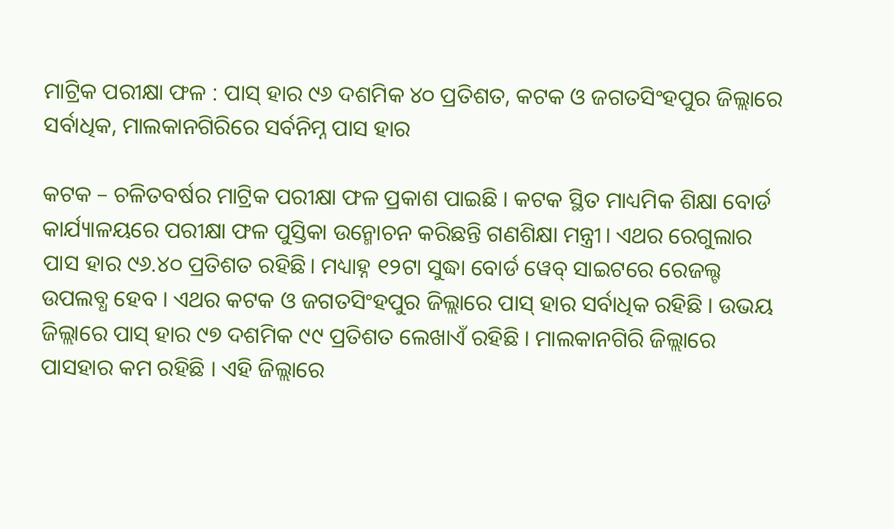ମାଟ୍ରିକ ପରୀକ୍ଷା ଫଳ : ପାସ୍ ହାର ୯୬ ଦଶମିକ ୪୦ ପ୍ରତିଶତ, କଟକ ଓ ଜଗତସିଂହପୁର ଜିଲ୍ଲାରେ ସର୍ବାଧିକ, ମାଲକାନଗିରିରେ ସର୍ବନିମ୍ନ ପାସ ହାର

କଟକ – ଚଳିତବର୍ଷର ମାଟ୍ରିକ ପରୀକ୍ଷା ଫଳ ପ୍ରକାଶ ପାଇଛି । କଟକ ସ୍ଥିତ ମାଧ୍ୟମିକ ଶିକ୍ଷା ବୋର୍ଡ କାର୍ଯ୍ୟାଳୟରେ ପରୀକ୍ଷା ଫଳ ପୁସ୍ତିକା ଉନ୍ମୋଚନ କରିଛନ୍ତି ଗଣଶିକ୍ଷା ମନ୍ତ୍ରୀ। ଏଥର ରେଗୁଲାର ପାସ ହାର ୯୬.୪୦ ପ୍ରତିଶତ ରହିଛି। ମଧ୍ୟାହ୍ନ ୧୨ଟା ସୁଦ୍ଧା ବୋର୍ଡ ୱେବ୍ ସାଇଟରେ ରେଜଲ୍ଟ ଉପଲବ୍ଧ ହେବ । ଏଥର କଟକ ଓ ଜଗତସିଂହପୁର ଜିଲ୍ଲାରେ ପାସ୍ ହାର ସର୍ବାଧିକ ରହିଛି । ଉଭୟ ଜିଲ୍ଲାରେ ପାସ୍ ହାର ୯୭ ଦଶମିକ ୯୯ ପ୍ରତିଶତ ଲେଖାଏଁ ର‌ହିଛି । ମାଲକାନଗିରି ଜିଲ୍ଲାରେ ପାସହାର କମ ରହିଛି । ଏହି ଜିଲ୍ଲାରେ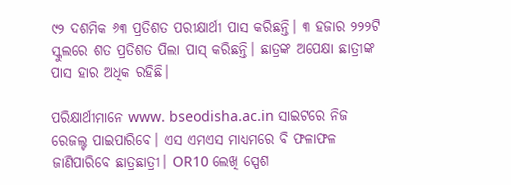୯୨ ଦଶମିକ ୬୩ ପ୍ରତିଶତ ପରୀକ୍ଷାର୍ଥୀ ପାସ କରିଛନ୍ତି। ୩ ହଜାର ୨୨୨ଟି ସ୍କୁଲରେ ଶତ ପ୍ରତିଶତ ପିଲା ପାସ୍ କରିଛନ୍ତି। ଛାତ୍ରଙ୍କ ଅପେକ୍ଷା ଛାତ୍ରୀଙ୍କ ପାସ ହାର ଅଧିକ ରହିଛି।

ପରିକ୍ଷାର୍ଥୀମାନେ www. bseodisha.ac.in ସାଇଟରେ ନିଜ ରେଜଲ୍ଟ ପାଇପାରିବେ। ଏସ ଏମଏସ ମାଧ୍ୟମରେ ବି ଫଳାଫଳ ଜାଣିପାରିବେ ଛାତ୍ରଛାତ୍ରୀ। OR10 ଲେଖି ସ୍ପେଶ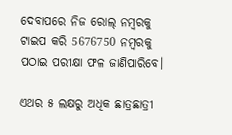ଦେବାପରେ ନିଜ ରୋଲ୍ ନମ୍ବରକୁ ଟାଇପ କରି 5676750 ନମ୍ବରକୁ ପଠାଇ ପରୀକ୍ଷା ଫଳ ଜାଣିପାରିବେ।

ଏଥର ୫ ଲକ୍ଷରୁ ଅଧିକ ଛାତ୍ରଛାତ୍ରୀ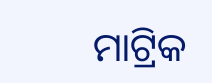ମାଟ୍ରିକ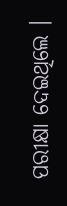ପରୀକ୍ଷା ଦେଇଥିଲେ ।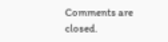Comments are closed.